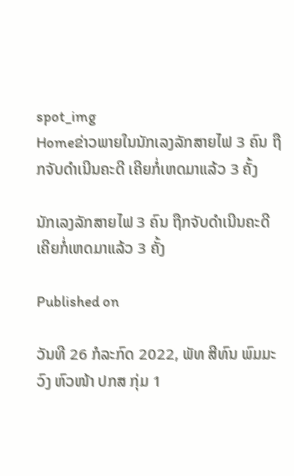spot_img
Homeຂ່າວພາຍໃນນັກເລງລັກສາຍໄຟ 3 ຄົນ ຖືກຈັບດຳເນີນຄະດີ ເຄີຍກໍ່ເຫດມາແລ້ວ 3 ຄັ້ງ

ນັກເລງລັກສາຍໄຟ 3 ຄົນ ຖືກຈັບດຳເນີນຄະດີ ເຄີຍກໍ່ເຫດມາແລ້ວ 3 ຄັ້ງ

Published on

ວັນທີ 26 ກໍລະກົດ 2022, ພັທ ສີທົນ ພົມມະວົງ ຫົວໜ້າ ປກສ ກຸ່ມ 1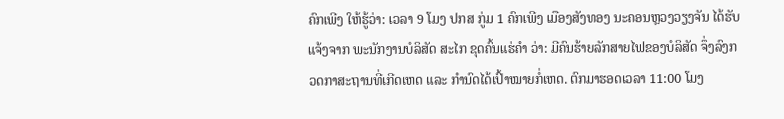ຄົກເພີງ ໃຫ້ຮູ້ວ່າ: ເວລາ 9 ໂມງ ປກສ ກູ່ມ 1 ຄົກເພີງ ເມືອງສັງທອງ ນະຄອນຫຼວງວຽງຈັນ ໄດ້ຮັບແຈ້ງຈາກ ພະນັກງານບໍລິສັດ ສະໄກ ຂຸດຄົ້ນແຮ່ຄຳ ວ່າ: ມີຄົນຮ້າຍລັກສາຍໄຟຂອງບໍລິສັດ ຈຶ່ງລົງກວດກາສະຖານທີ່ເກີດເຫດ ແລະ ກຳນົດໄດ້ເປົ້າໝາຍກໍ່ເຫດ. ຕົກມາຮອດເວລາ 11:00 ໂມງ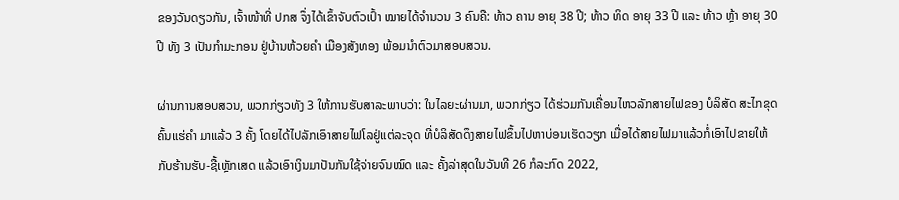ຂອງວັນດຽວກັນ, ເຈົ້າໜ້າທີ່ ປກສ ຈຶ່ງໄດ້ເຂົ້າຈັບຕົວເປົ້າ ໝາຍໄດ້ຈຳນວນ 3 ຄົນຄື: ທ້າວ ຄານ ອາຍຸ 38 ປີ; ທ້າວ ທິດ ອາຍຸ 33 ປີ ແລະ ທ້າວ ຫຼ້າ ອາຍຸ 30 ປີ ທັງ 3 ເປັນກຳມະກອນ ຢູ່ບ້ານຫ້ວຍຄຳ ເມືອງສັງທອງ ພ້ອມນຳຕົວມາສອບສວນ.

ຜ່ານການສອບສວນ, ພວກກ່ຽວທັງ 3 ໃຫ້ການຮັບສາລະພາບວ່າ: ໃນໄລຍະຜ່ານມາ, ພວກກ່ຽວ ໄດ້ຮ່ວມກັນເຄື່ອນໄຫວລັກສາຍໄຟຂອງ ບໍລິສັດ ສະໄກຂຸດຄົ້ນແຮ່ຄຳ ມາແລ້ວ 3 ຄັ້ງ ໂດຍໄດ້ໄປລັກເອົາສາຍໄຟໂລຢູ່ແຕ່ລະຈຸດ ທີ່ບໍລິສັດດຶງສາຍໄຟຂຶ້ນໄປຫາບ່ອນເຮັດວຽກ ເມື່ອໄດ້ສາຍໄຟມາແລ້ວກໍ່ເອົາໄປຂາຍໃຫ້ກັບຮ້ານຮັບ-ຊື້ເຫຼັກເສດ ແລ້ວເອົາເງິນມາປັນກັນໃຊ້ຈ່າຍຈົນໝົດ ແລະ ຄັ້ງລ່າສຸດໃນວັນທີ 26 ກໍລະກົດ 2022,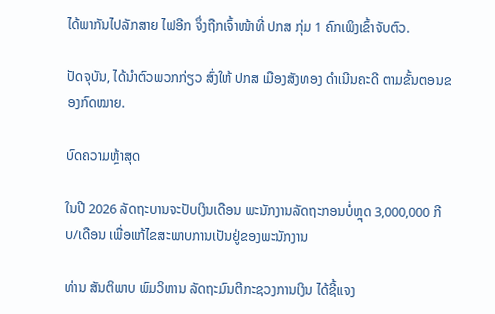ໄດ້ພາກັນໄປລັກສາຍ ໄຟອີກ ຈຶ່ງຖືກເຈົ້າໜ້າທີ່ ປກສ ກຸ່ມ 1 ຄົກເພິງເຂົ້າຈັບຕົວ.

ປັດຈຸບັນ, ໄດ້ນໍາຕົວພວກກ່ຽວ ສົ່ງໃຫ້ ປກສ ເມືອງສັງທອງ ດໍາເນີນຄະດີ ຕາມຂັ້ນຕອນຂອງກົດໝາຍ.

ບົດຄວາມຫຼ້າສຸດ

ໃນປີ 2026 ລັດຖະບານຈະປັບເງິນເດືອນ ພະນັກງານລັດຖະກອນບໍ່ຫຼຸດ 3,000,000 ກີບ/ເດືອນ ເພື່ອແກ້ໄຂສະພາບການເປັນຢູ່ຂອງພະນັກງານ

ທ່ານ ສັນຕິພາບ ພົມວິຫານ ລັດຖະມົນຕີກະຊວງການເງິນ ໄດ້ຊີ້ແຈງ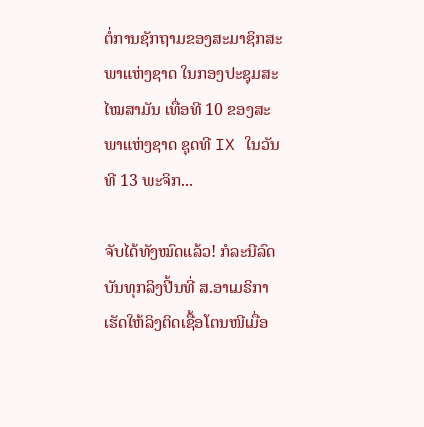ຕໍ່ການຊັກຖາມຂອງສະມາຊິກສະພາແຫ່ງຊາດ ໃນກອງປະຊຸມສະໄໝສາມັນ ເທື່ອທີ 10 ຂອງສະພາແຫ່ງຊາດ ຊຸດທີ IX ໃນວັນທີ 13 ພະຈິກ...

ຈັບໄດ້ທັງໝົດແລ້ວ! ກໍລະນີລົດບັນທຸກລິງປີ້ນທີ່ ສ.ອາເມຣິກາ ເຮັດໃຫ້ລິງຕິດເຊື້ອໂຕນໜີເມື່ອ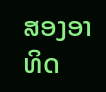ສອງອາທິດ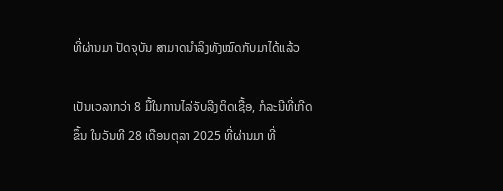ທີ່ຜ່ານມາ ປັດຈຸບັນ ສາມາດນຳລິງທັງໝົດກັບມາໄດ້ແລ້ວ

ເປັນເວລາກວ່າ 8 ມື້ໃນການໄລ່ຈັບລີງຕິດເຊື້ອ, ກໍລະນີທີ່ເກີດຂຶ້ນ ໃນວັນທີ 28 ເດືອນຕຸລາ 2025 ທີ່ຜ່ານມາ ທີ່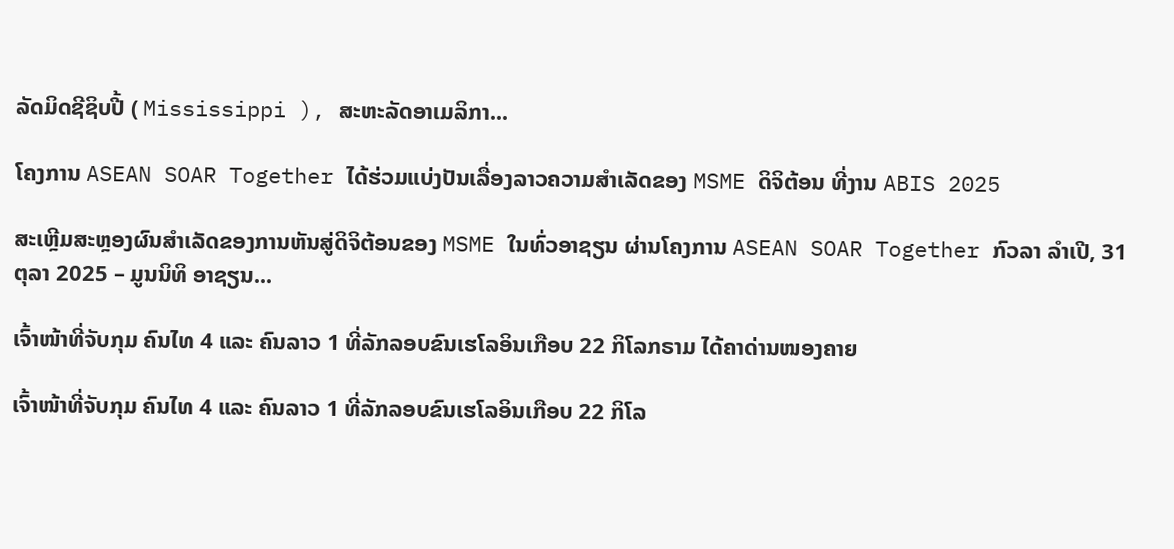ລັດມິດຊີຊິບປີ້ ( Mississippi ), ສະຫະລັດອາເມລິກາ...

ໂຄງການ ASEAN SOAR Together ໄດ້ຮ່ວມແບ່ງປັນເລື່ອງລາວຄວາມສໍາເລັດຂອງ MSME ດິຈິຕ້ອນ ທີ່ງານ ABIS 2025

ສະເຫຼີມສະຫຼອງຜົນສໍາເລັດຂອງການຫັນສູ່ດິຈິຕ້ອນຂອງ MSME ໃນທົ່ວອາຊຽນ ຜ່ານໂຄງການ ASEAN SOAR Together ກົວລາ ລໍາເປີ, 31 ຕຸລາ 2025 – ມູນນິທິ ອາຊຽນ...

ເຈົ້າໜ້າທີ່ຈັບກຸມ ຄົນໄທ 4 ແລະ ຄົນລາວ 1 ທີ່ລັກລອບຂົນເຮໂລອິນເກືອບ 22 ກິໂລກຣາມ ໄດ້ຄາດ່ານໜອງຄາຍ

ເຈົ້າໜ້າທີ່ຈັບກຸມ ຄົນໄທ 4 ແລະ ຄົນລາວ 1 ທີ່ລັກລອບຂົນເຮໂລອິນເກືອບ 22 ກິໂລ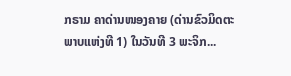ກຣາມ ຄາດ່ານໜອງຄາຍ (ດ່ານຂົວມິດຕະພາບແຫ່ງທີ 1) ໃນວັນທີ 3 ພະຈິກ...